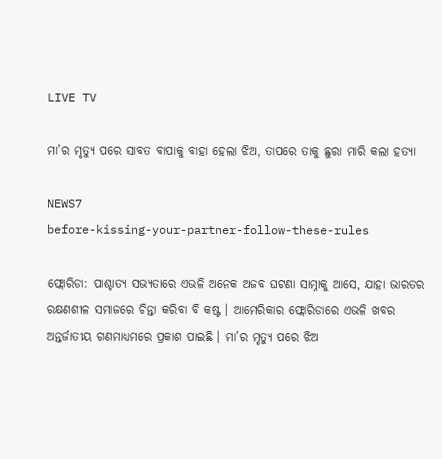LIVE TV

ମା’ର ମୃତ୍ୟୁ ପରେ ସାବତ ବାପାକୁ ବାହା ହେଲା ଝିଅ, ତାପରେ ତାକୁ ଛୁରା ମାରି କଲା ହତ୍ୟା

NEWS7
before-kissing-your-partner-follow-these-rules

ଫ୍ଲୋରିଡା: ପାଶ୍ଚାତ୍ୟ ସଭ୍ୟତାରେ ଏଭଳି ଅନେକ ଅଜବ ଘଟଣା ସାମ୍ନାକୁ ଆସେ, ଯାହା ଭାରତର ରକ୍ଷଣଶୀଳ ସମାଜରେ ଚିନ୍ତା କରିବା ବି କଷ୍ଟ । ଆମେରିକାର ଫ୍ଲୋରିଡାରେ ଏଭଳି ଖବର ଅନ୍ତର୍ଜାତୀୟ ଗଣମାଧ୍ୟମରେ ପ୍ରକାଶ ପାଇଛି । ମା’ର ମୃତ୍ୟୁ ପରେ ଝିଅ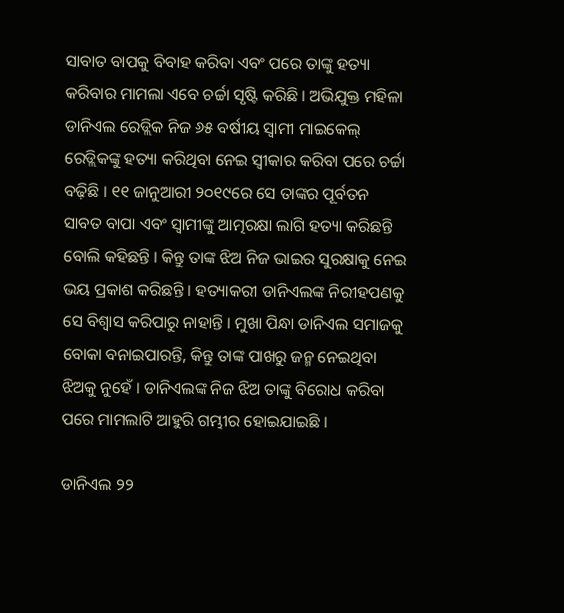ସାବାତ ବାପକୁ ବିବାହ କରିବା ଏବଂ ପରେ ତାଙ୍କୁ ହତ୍ୟା କରିବାର ମାମଲା ଏବେ ଚର୍ଚ୍ଚା ସୃଷ୍ଟି କରିଛି । ଅଭିଯୁକ୍ତ ମହିଳା ଡାନିଏଲ ରେଡ୍ଲିକ ନିଜ ୬୫ ବର୍ଷୀୟ ସ୍ବାମୀ ମାଇକେଲ୍ ରେଡ୍ଲିକଙ୍କୁ ହତ୍ୟା କରିଥିବା ନେଇ ସ୍ବୀକାର କରିବା ପରେ ଚର୍ଚ୍ଚା ବଢ଼ିଛି । ୧୧ ଜାନୁଆରୀ ୨୦୧୯ରେ ସେ ତାଙ୍କର ପୂର୍ବତନ ସାବତ ବାପା ଏବଂ ସ୍ବାମୀଙ୍କୁ ଆତ୍ମରକ୍ଷା ଲାଗି ହତ୍ୟା କରିଛନ୍ତି ବୋଲି କହିଛନ୍ତି । କିନ୍ତୁ ତାଙ୍କ ଝିଅ ନିଜ ଭାଇର ସୁରକ୍ଷାକୁ ନେଇ ଭୟ ପ୍ରକାଶ କରିଛନ୍ତି । ହତ୍ୟାକରୀ ଡାନିଏଲଙ୍କ ନିରୀହପଣକୁ ସେ ବିଶ୍ବାସ କରିପାରୁ ନାହାନ୍ତି । ମୁଖା ପିନ୍ଧା ଡାନିଏଲ ସମାଜକୁ ବୋକା ବନାଇପାରନ୍ତି, କିନ୍ତୁ ତାଙ୍କ ପାଖରୁ ଜନ୍ମ ନେଇଥିବା ଝିଅକୁ ନୁହେଁ । ଡାନିଏଲଙ୍କ ନିଜ ଝିଅ ତାଙ୍କୁ ବିରୋଧ କରିବା ପରେ ମାମଲାଟି ଆହୁରି ଗମ୍ଭୀର ହୋଇଯାଇଛି ।

ଡାନିଏଲ ୨୨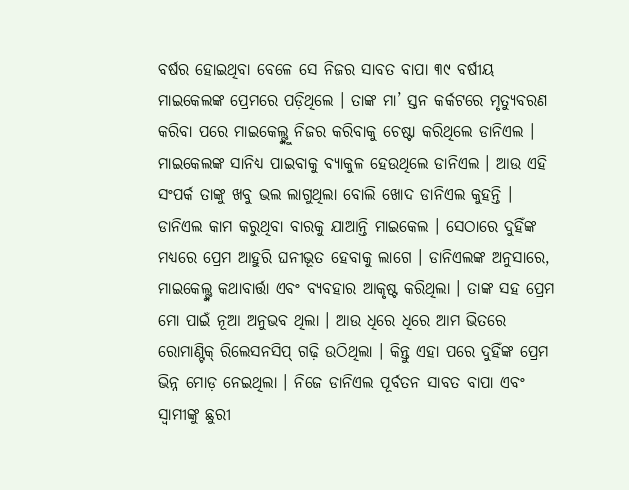ବର୍ଷର ହୋଇଥିବା ବେଳେ ସେ ନିଜର ସାବତ ବାପା ୩୯ ବର୍ଷୀୟ ମାଇକେଲଙ୍କ ପ୍ରେମରେ ପଡ଼ିଥିଲେ । ତାଙ୍କ ମା’ ସ୍ତନ କର୍କଟରେ ମୃତ୍ୟୁବରଣ କରିବା ପରେ ମାଇକେଲ୍ଙ୍କୁ ନିଜର କରିବାକୁ ଚେଷ୍ଟା କରିଥିଲେ ଡାନିଏଲ । ମାଇକେଲଙ୍କ ସାନିଧ୍ୟ ପାଇବାକୁ ବ୍ୟାକୁଳ ହେଉଥିଲେ ଡାନିଏଲ । ଆଉ ଏହି ସଂପର୍କ ତାଙ୍କୁ ଖବୁ ଭଲ ଲାଗୁଥିଲା ବୋଲି ଖୋଦ ଡାନିଏଲ କୁହନ୍ତି । ଡାନିଏଲ କାମ କରୁଥିବା ବାରକୁ ଯାଆନ୍ତି ମାଇକେଲ । ସେଠାରେ ଦୁହିଁଙ୍କ ମଧ୍ୟରେ ପ୍ରେମ ଆହୁରି ଘନୀଭୂତ ହେବାକୁ ଲାଗେ । ଡାନିଏଲଙ୍କ ଅନୁସାରେ, ମାଇକେଲ୍ଙ୍କ କଥାବାର୍ତ୍ତା ଏବଂ ବ୍ୟବହାର ଆକୃଷ୍ଟ କରିଥିଲା । ତାଙ୍କ ସହ ପ୍ରେମ ମୋ ପାଇଁ ନୂଆ ଅନୁଭବ ଥିଲା । ଆଉ ଧିରେ ଧିରେ ଆମ ଭିତରେ ରୋମାଣ୍ଟିକ୍ ରିଲେସନସିପ୍ ଗଢ଼ି ଉଠିଥିଲା । କିନ୍ତୁ ଏହା ପରେ ଦୁହିଁଙ୍କ ପ୍ରେମ ଭିନ୍ନ ମୋଡ଼ ନେଇଥିଲା । ନିଜେ ଡାନିଏଲ ପୂର୍ବତନ ସାବତ ବାପା ଏବଂ ସ୍ବାମୀଙ୍କୁ ଛୁରୀ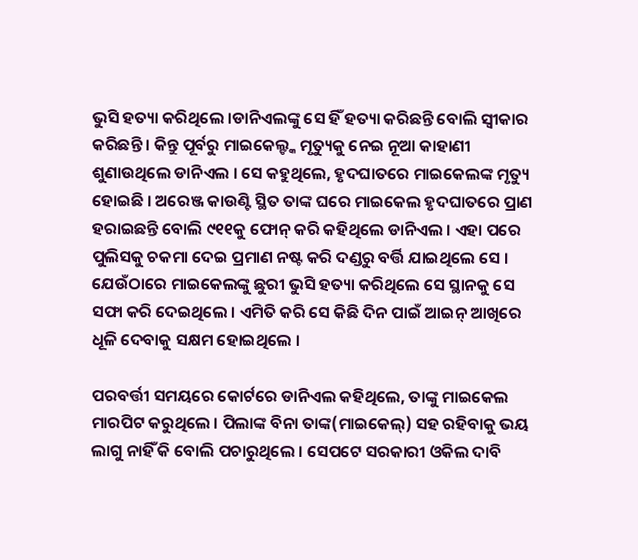ଭୁସି ହତ୍ୟା କରିଥିଲେ ।ଡାନିଏଲଙ୍କୁ ସେ ହିଁ ହତ୍ୟା କରିଛନ୍ତି ବୋଲି ସ୍ବୀକାର କରିଛନ୍ତି । କିନ୍ତୁ ପୂର୍ବରୁ ମାଇକେଲ୍ଙ୍କ ମୃତ୍ୟୁକୁ ନେଇ ନୂଆ କାହାଣୀ ଶୁଣାଉଥିଲେ ଡାନିଏଲ । ସେ କହୁଥିଲେ, ହୃଦଘାତରେ ମାଇକେଲଙ୍କ ମୃତ୍ୟୁ ହୋଇଛି । ଅରେଞ୍ଜ କାଉଣ୍ଟି ସ୍ଥିତ ତାଙ୍କ ଘରେ ମାଇକେଲ ହୃଦଘାତରେ ପ୍ରାଣ ହରାଇଛନ୍ତି ବୋଲି ୯୧୧କୁ ଫୋନ୍ କରି କହିଥିଲେ ଡାନିଏଲ । ଏହା ପରେ ପୁଲିସକୁ ଚକମା ଦେଇ ପ୍ରମାଣ ନଷ୍ଟ କରି ଦଣ୍ଡରୁ ବର୍ତ୍ତି ଯାଇଥିଲେ ସେ । ଯେଉଁଠାରେ ମାଇକେଲଙ୍କୁ ଛୁରୀ ଭୁସି ହତ୍ୟା କରିଥିଲେ ସେ ସ୍ଥାନକୁ ସେ ସଫା କରି ଦେଇଥିଲେ । ଏମିତି କରି ସେ କିଛି ଦିନ ପାଇଁ ଆଇନ୍ ଆଖିରେ ଧୂଳି ଦେବାକୁ ସକ୍ଷମ ହୋଇଥିଲେ ।

ପରବର୍ତ୍ତୀ ସମୟରେ କୋର୍ଟରେ ଡାନିଏଲ କହିଥିଲେ, ତାଙ୍କୁ ମାଇକେଲ ମାରପିଟ କରୁଥିଲେ । ପିଲାଙ୍କ ବିନା ତାଙ୍କ(ମାଇକେଲ୍) ସହ ରହିବାକୁ ଭୟ ଲାଗୁ ନାହିଁ କି ବୋଲି ପଚାରୁଥିଲେ । ସେପଟେ ସରକାରୀ ଓକିଲ ଦାବି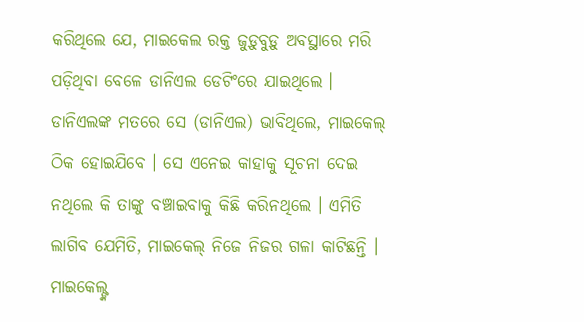କରିଥିଲେ ଯେ, ମାଇକେଲ ରକ୍ତ ଜୁଡ଼ୁବୁଡ଼ୁ ଅବସ୍ଥାରେ ମରି ପଡ଼ିଥିବା ବେଳେ ଡାନିଏଲ ଡେଟିଂରେ ଯାଇଥିଲେ । ଡାନିଏଲଙ୍କ ମତରେ ସେ (ଡାନିଏଲ) ଭାବିଥିଲେ, ମାଇକେଲ୍ ଠିକ ହୋଇଯିବେ । ସେ ଏନେଇ କାହାକୁ ସୂଚନା ଦେଇ ନଥିଲେ କି ତାଙ୍କୁ ବଞ୍ଚାଇବାକୁ କିଛି କରିନଥିଲେ । ଏମିତି ଲାଗିବ ଯେମିତି, ମାଇକେଲ୍ ନିଜେ ନିଜର ଗଳା କାଟିଛନ୍ତି । ମାଇକେଲ୍ଙ୍କ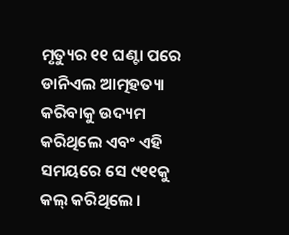ମୃତ୍ୟୁର ୧୧ ଘଣ୍ଟା ପରେ ଡାନିଏଲ ଆତ୍ମହତ୍ୟା କରିବାକୁ ଉଦ୍ୟମ କରିଥିଲେ ଏବଂ ଏହି ସମୟରେ ସେ ୯୧୧କୁ କଲ୍ କରିଥିଲେ ।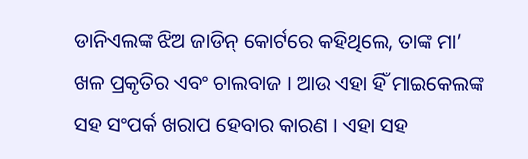ଡାନିଏଲଙ୍କ ଝିଅ ଜାଡିନ୍ କୋର୍ଟରେ କହିଥିଲେ, ତାଙ୍କ ମା’ ଖଳ ପ୍ରକୃତିର ଏବଂ ଚାଲବାଜ । ଆଉ ଏହା ହିଁ ମାଇକେଲଙ୍କ ସହ ସଂପର୍କ ଖରାପ ହେବାର କାରଣ । ଏହା ସହ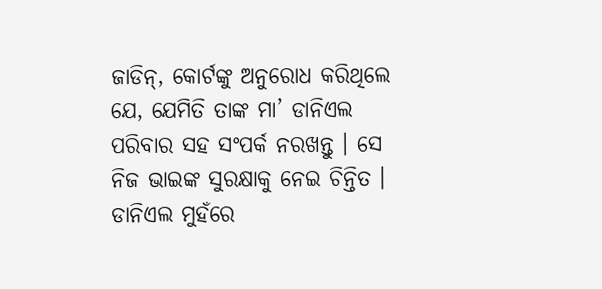ଜାଡିନ୍, କୋର୍ଟଙ୍କୁ ଅନୁରୋଧ କରିଥିଲେ ଯେ, ଯେମିତି ତାଙ୍କ ମା’ ଡାନିଏଲ ପରିବାର ସହ ସଂପର୍କ ନରଖନ୍ତୁ । ସେ ନିଜ ଭାଇଙ୍କ ସୁରକ୍ଷାକୁ ନେଇ ଚିନ୍ତିତ । ଡାନିଏଲ ମୁହଁରେ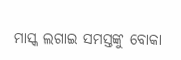ମାସ୍କ ଲଗାଇ ସମସ୍ତଙ୍କୁ ବୋକା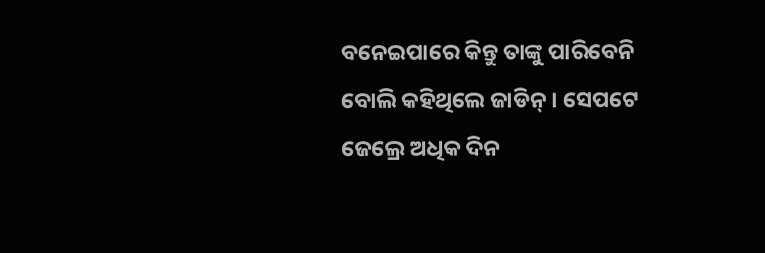ବନେଇପାରେ କିନ୍ତୁ ତାଙ୍କୁ ପାରିବେନି ବୋଲି କହିଥିଲେ ଜାଡିନ୍ । ସେପଟେ ଜେଲ୍ରେ ଅଧିକ ଦିନ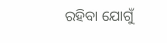ରହିବା ଯୋଗୁଁ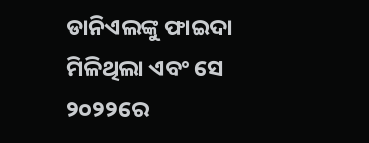ଡାନିଏଲଙ୍କୁ ଫାଇଦା ମିଳିଥିଲା ଏବଂ ସେ ୨୦୨୨ରେ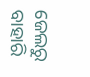ଜେଲରୁ ବାହାରି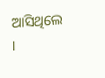ଆସିଥିଲେ ।